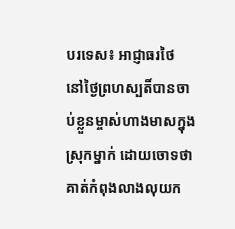បរទេស៖ អាជ្ញាធរថៃ នៅថ្ងៃព្រហស្បតិ៍បានចាប់ខ្លួនម្ចាស់ហាងមាសក្នុងស្រុកម្នាក់ ដោយចោទថា គាត់កំពុងលាងលុយក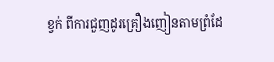ខ្វក់ ពីការជួញដូរគ្រឿងញៀនតាមព្រំដែ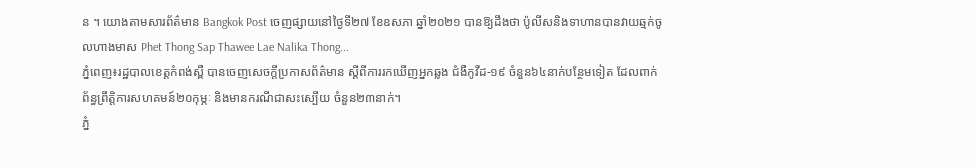ន ។ យោងតាមសារព័ត៌មាន Bangkok Post ចេញផ្សាយនៅថ្ងៃទី២៧ ខែឧសភា ឆ្នាំ២០២១ បានឱ្យដឹងថា ប៉ូលីសនិងទាហានបានវាយឆ្មក់ចូលហាងមាស Phet Thong Sap Thawee Lae Nalika Thong...
ភ្នំពេញ៖រដ្ឋបាលខេត្តកំពង់ស្ពឺ បានចេញសេចក្ដីប្រកាសព័ត៌មាន ស្ដីពីការរកឃើញអ្នកឆ្លង ជំងឺកូវីដ-១៩ ចំនួន៦៤នាក់បន្ថែមទៀត ដែលពាក់ព័ន្ធព្រឹត្តិការសហគមន៍២០កុម្ភៈ និងមានករណីជាសះស្បើយ ចំនួន២៣នាក់។
ភ្នំ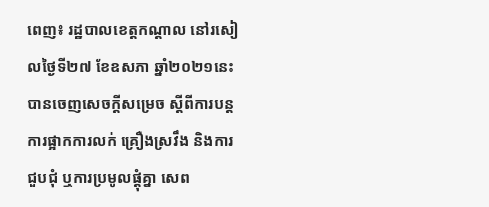ពេញ៖ រដ្ឋបាលខេត្តកណ្តាល នៅរសៀលថ្ងៃទី២៧ ខែឧសភា ឆ្នាំ២០២១នេះ បានចេញសេចក្ដីសម្រេច ស្ដីពីការបន្តការផ្អាកការលក់ គ្រឿងស្រវឹង និងការជួបជុំ ឬការប្រមូលផ្តុំគ្នា សេព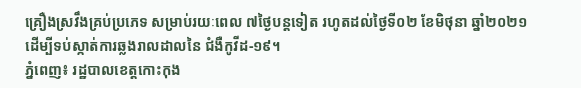គ្រឿងស្រវឹងគ្រប់ប្រភេទ សម្រាប់រយៈពេល ៧ថ្ងៃបន្តទៀត រហូតដល់ថ្ងៃទី០២ ខែមិថុនា ឆ្នាំ២០២១ ដើម្បីទប់ស្កាត់ការឆ្លងរាលដាលនៃ ជំងឺកូវីដ-១៩។
ភ្នំពេញ៖ រដ្ឋបាលខេត្តកោះកុង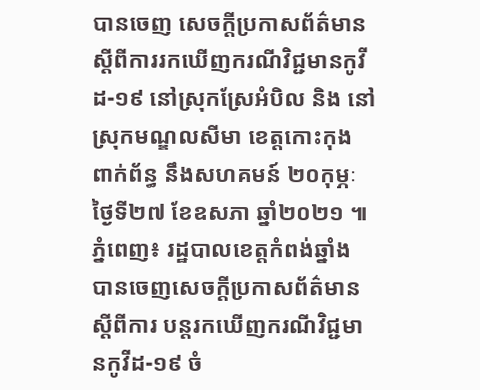បានចេញ សេចក្ដីប្រកាសព័ត៌មាន ស្ដីពីការរកឃើញករណីវិជ្ជមានកូវីដ-១៩ នៅស្រុកស្រែអំបិល និង នៅស្រុកមណ្ឌលសីមា ខេត្តកោះកុង ពាក់ព័ន្ធ នឹងសហគមន៍ ២០កុម្ភៈ ថ្ងៃទី២៧ ខែឧសភា ឆ្នាំ២០២១ ៕
ភ្នំពេញ៖ រដ្ឋបាលខេត្តកំពង់ឆ្នាំង បានចេញសេចក្ដីប្រកាសព័ត៌មាន ស្ដីពីការ បន្តរកឃើញករណីវិជ្ជមានកូវីដ-១៩ ចំ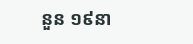នួន ១៩នា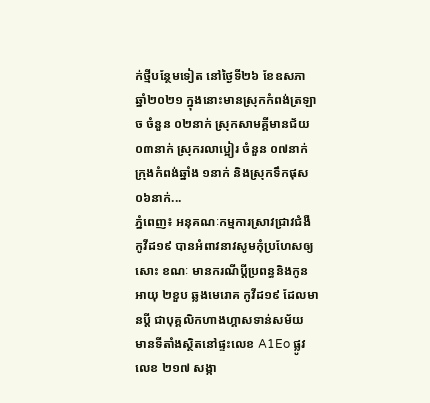ក់ថ្មីបន្ថែមទៀត នៅថ្ងៃទី២៦ ខែឧសភា ឆ្នាំ២០២១ ក្នុងនោះមានស្រុកកំពង់ត្រឡាច ចំនួន ០២នាក់ ស្រុកសាមគ្គីមានជ័យ ០៣នាក់ ស្រុករលាប្អៀរ ចំនួន ០៧នាក់ ក្រុងកំពង់ឆ្នាំង ១នាក់ និងស្រុកទឹកផុស ០៦នាក់...
ភ្នំពេញ៖ អនុគណៈកម្មការស្រាវជ្រាវជំងឺកូវីដ១៩ បានអំពាវនាវសូមកុំប្រហែសឲ្យសោះ ខណៈ មានករណីប្ដីប្រពន្ធនិងកូនអាយុ ២ខួប ឆ្លងមេរោគ កូវីដ១៩ ដែលមានប្ដី ជាបុគ្គលិកហាងហ្គាសទាន់សម័យ មានទីតាំងស្ថិតនៅផ្ទះលេខ A1Eo ផ្លូវលេខ ២១៧ សង្កា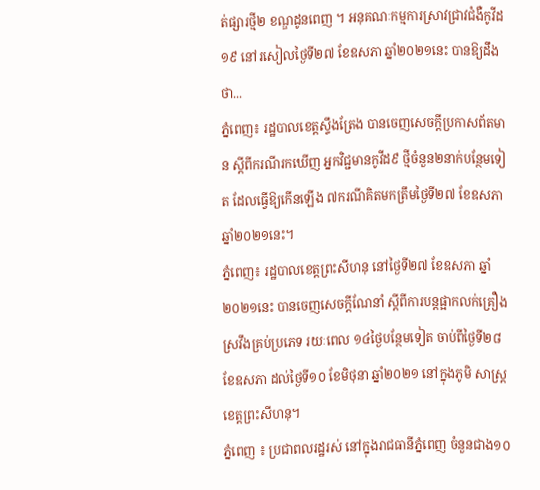ត់ផ្សារថ្មី២ ខណ្ឌដូនពេញ ។ អនុគណៈកម្មការស្រាវជ្រាវជំងឺកូវីដ១៩ នៅរសៀលថ្ងៃទី២៧ ខែឧសភា ឆ្នាំ២០២១នេះ បានឱ្យដឹងថា...
ភ្នំពេញ៖ រដ្ឋបាលខេត្តស្ទឹងត្រែង បានចេញសេចក្ដីប្រកាសព័តមាន ស្ដីពីករណីរកឃើញ អ្នកវិជ្ជមានកូវីដ៩ ថ្មីចំនួន២នាក់បន្ថែមទៀត ដែលធ្វើឱ្យកើនឡើង ៧ករណីគិតមកត្រឹមថ្ងៃទី២៧ ខែឧសភា ឆ្នាំ២០២១នេះ។
ភ្នំពេញ៖ រដ្ឋបាលខេត្តព្រះសីហនុ នៅថ្ងៃទី២៧ ខែឧសភា ឆ្នាំ២០២១នេះ បានចេញសេចក្តីណែនាំ ស្តីពីការបន្តផ្អាកលក់គ្រឿងស្រវឹងគ្រប់ប្រភេទ រយៈពេល ១៤ថ្ងៃបន្ថែមទៀត ចាប់ពីថ្ងៃទី២៨ ខែឧសភា ដល់ថ្ងៃទី១០ ខែមិថុនា ឆ្នាំ២០២១ នៅក្នុងភូមិ សាស្ត្រខេត្តព្រះសីហនុ។
ភ្នំពេញ ៖ ប្រជាពលរដ្ឋរស់ នៅក្នុងរាជធានីភ្នំពេញ ចំនួនជាង១០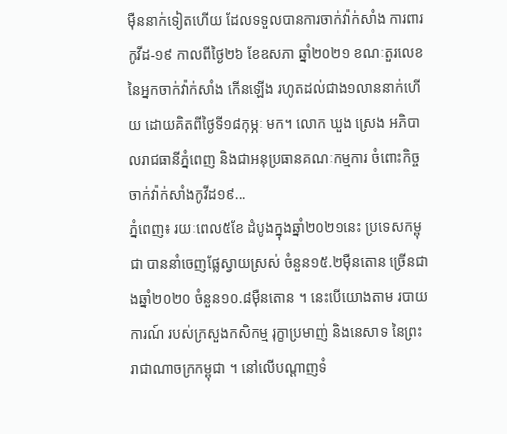ម៉ឺននាក់ទៀតហើយ ដែលទទួលបានការចាក់វ៉ាក់សាំង ការពារកូវីដ-១៩ កាលពីថ្ងៃ២៦ ខែឧសភា ឆ្នាំ២០២១ ខណៈតួរលេខ នៃអ្នកចាក់វ៉ាក់សាំង កើនឡើង រហូតដល់ជាង១លាននាក់ហើយ ដោយគិតពីថ្ងៃទី១៨កុម្ភៈ មក។ លោក ឃួង ស្រេង អភិបាលរាជធានីភ្នំពេញ និងជាអនុប្រធានគណៈកម្មការ ចំពោះកិច្ចចាក់វ៉ាក់សាំងកូវីដ១៩...
ភ្នំពេញ៖ រយៈពេល៥ខែ ដំបូងក្នុងឆ្នាំ២០២១នេះ ប្រទេសកម្ពុជា បាននាំចេញផ្លែស្វាយស្រស់ ចំនួន១៥.២ម៉ឺនតោន ច្រើនជាងឆ្នាំ២០២០ ចំនួន១០.៨ម៉ឺនតោន ។ នេះបើយោងតាម របាយការណ៍ របស់ក្រសួងកសិកម្ម រុក្ខាប្រមាញ់ និងនេសាទ នៃព្រះរាជាណាចក្រកម្ពុជា ។ នៅលើបណ្ដាញទំ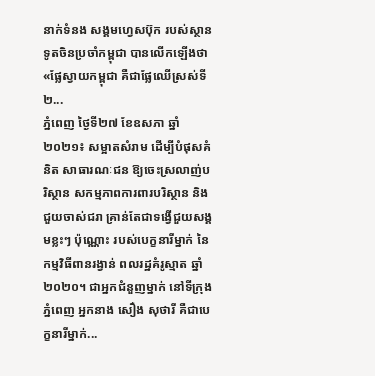នាក់ទំនង សង្គមហ្វេសប៊ុក របស់ស្ថានទូតចិនប្រចាំកម្ពុជា បានលើកឡើងថា «ផ្លែស្វាយកម្ពុជា គឺជាផ្លែឈើស្រស់ទី២...
ភ្នំពេញ ថ្ងៃទី២៧ ខែឧសភា ឆ្នាំ២០២១៖ សម្អាតសំរាម ដើម្បីបំផុសគំនិត សាធារណៈជន ឱ្យចេះស្រលាញ់បរិស្ថាន សកម្មភាពការពារបរិស្ថាន និងជួយចាស់ជរា គ្រាន់តែជាទង្វើជួយសង្គមខ្លះៗ ប៉ុណ្ណោះ របស់បេក្ខនារីម្នាក់ នៃកម្មវិធីពានរង្វាន់ ពលរដ្ឋគំរូស្មាត ឆ្នាំ២០២០។ ជាអ្នកជំនួញម្នាក់ នៅទីក្រុងភ្នំពេញ អ្នកនាង សឿង សុថារី គឺជាបេក្ខនារីម្នាក់...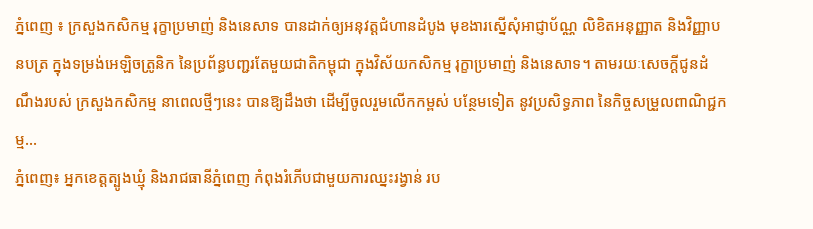ភ្នំពេញ ៖ ក្រសួងកសិកម្ម រុក្ខាប្រមាញ់ និងនេសាទ បានដាក់ឲ្យអនុវត្តជំហានដំបូង មុខងារស្នើសុំអាជ្ញាប័ណ្ណ លិខិតអនុញ្ញាត និងវិញ្ញាបនបត្រ ក្នុងទម្រង់អេឡិចត្រូនិក នៃប្រព័ន្ធបញ្ជរតែមួយជាតិកម្ពុជា ក្នុងវិស័យកសិកម្ម រុក្ខាប្រមាញ់ និងនេសាទ។ តាមរយៈសេចក្ដីជូនដំណឹងរបស់ ក្រសួងកសិកម្ម នាពេលថ្មីៗនេះ បានឱ្យដឹងថា ដើម្បីចូលរួមលើកកម្ពស់ បន្ថែមទៀត នូវប្រសិទ្ធភាព នៃកិច្ចសម្រួលពាណិជ្ជកម្ម...
ភ្នំពេញ៖ អ្នកខេត្តត្បូងឃ្មុំ និងរាជធានីភ្នំពេញ កំពុងរំភើបជាមួយការឈ្នះរង្វាន់ រប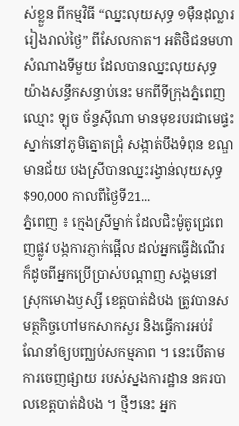ស់ខ្លួន ពីកម្មវិធី “ឈ្នះលុយសុទ្ធ ១ម៉ឺនដុល្លាររៀងរាល់ថ្ងៃ” ពីសែលកាត។ អតិថិជនមហាសំណាងទីមួយ ដែលបានឈ្នះលុយសុទ្ធយ៉ាងសន្ធឹកសន្ធាប់នេះ មកពីទីក្រុងភ្នំពេញ ឈ្មោះ ឡុច ច័ន្ទស៊ីណា មានមុខរបរជាមេផ្ទះ ស្នាក់នៅភូមិត្នោតជ្រុំ សង្កាត់បឹងទំពុន ខណ្ឌមានជ័យ បងស្រីបានឈ្នះរង្វាន់លុយសុទ្ធ $90,000 កាលពីថ្ងៃទី21...
ភ្នំពេញ ៖ ក្មេងស្រីម្នាក់ ដែលជិះម៉ូតូជ្រេពេញផ្លូវ បង្កការភ្ញាក់ផ្អើល ដល់អ្នកធ្វើដំណើរ ក៏ដូចពីអ្នកប្រើប្រាស់បណ្តាញ សង្គមនៅស្រុកមោងឫស្សី ខេត្តបាត់ដំបង ត្រូវបានសមត្ថកិច្ចហៅមកសាកសួរ និងធ្វើការអប់រំណែនាំឲ្យបញ្ឈប់សកម្មភាព ។ នេះបើតាមការចេញផ្សាយ របស់ស្នងការដ្ឋាន នគរបាលខេត្តបាត់ដំបង ។ ថ្មីៗនេះ អ្នក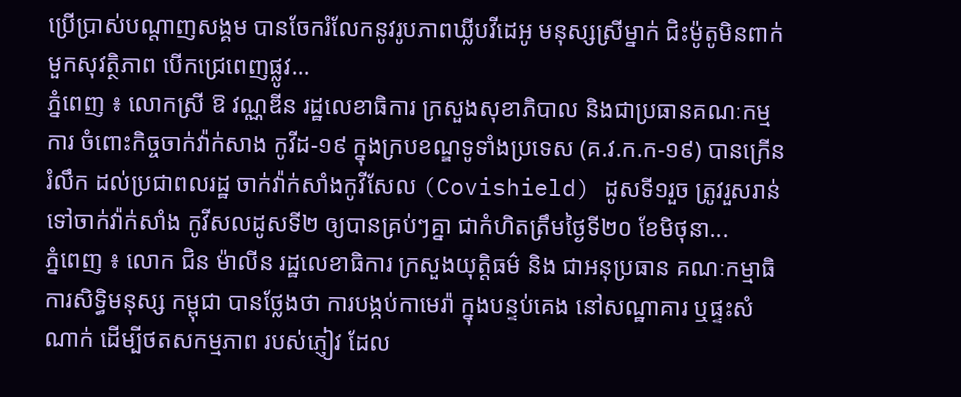ប្រើប្រាស់បណ្តាញសង្គម បានចែករំលែកនូវរូបភាពឃ្លីបវីដេអូ មនុស្សស្រីម្នាក់ ជិះម៉ូតូមិនពាក់មួកសុវត្ថិភាព បើកជ្រេពេញផ្លូវ...
ភ្នំពេញ ៖ លោកស្រី ឱ វណ្ណឌីន រដ្ឋលេខាធិការ ក្រសួងសុខាភិបាល និងជាប្រធានគណៈកម្មការ ចំពោះកិច្ចចាក់វ៉ាក់សាង កូវីដ-១៩ ក្នុងក្របខណ្ឌទូទាំងប្រទេស (គ.វ.ក.ក-១៩) បានក្រើនរំលឹក ដល់ប្រជាពលរដ្ឋ ចាក់វ៉ាក់សាំងកូវីសែល (Covishield) ដូសទី១រួច ត្រូវរួសរាន់ទៅចាក់វ៉ាក់សាំង កូវីសលដូសទី២ ឲ្យបានគ្រប់ៗគ្នា ជាកំហិតត្រឹមថ្ងៃទី២០ ខែមិថុនា...
ភ្នំពេញ ៖ លោក ជិន ម៉ាលីន រដ្ឋលេខាធិការ ក្រសួងយុត្តិធម៌ និង ជាអនុប្រធាន គណៈកម្មាធិការសិទ្ធិមនុស្ស កម្ពុជា បានថ្លែងថា ការបង្កប់កាមេរ៉ា ក្នុងបន្ទប់គេង នៅសណ្ឋាគារ ឬផ្ទះសំណាក់ ដើម្បីថតសកម្មភាព របស់ភ្ញៀវ ដែល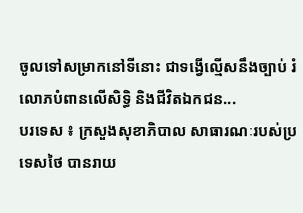ចូលទៅសម្រាកនៅទីនោះ ជាទង្វើល្មើសនឹងច្បាប់ រំលោភបំពានលើសិទ្ធិ និងជីវិតឯកជន...
បរទេស ៖ ក្រសួងសុខាភិបាល សាធារណៈរបស់ប្រទេសថៃ បានរាយ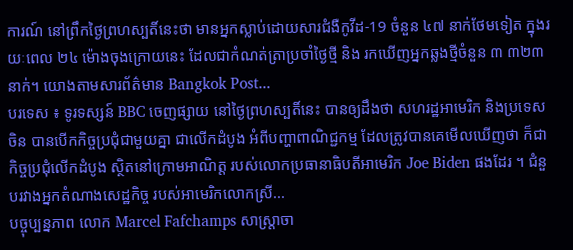ការណ៍ នៅព្រឹកថ្ងៃព្រហស្បតិ៍នេះថា មានអ្នកស្លាប់ដោយសារជំងឺកូវីដ-19 ចំនួន ៤៧ នាក់ថែមទៀត ក្នុងរយៈពេល ២៤ ម៉ោងចុងក្រោយនេះ ដែលជាកំណត់ត្រាប្រចាំថ្ងៃថ្មី និង រកឃើញអ្នកឆ្លងថ្មីចំនួន ៣ ៣២៣ នាក់។ យោងតាមសារព័ត៌មាន Bangkok Post...
បរទេស ៖ ទូរទស្សន៍ BBC ចេញផ្សាយ នៅថ្ងៃព្រហស្បតិ៍នេះ បានឲ្យដឹងថា សហរដ្ឋអាមេរិក និងប្រទេសចិន បានបើកកិច្ចប្រជុំជាមួយគ្នា ជាលើកដំបូង អំពីបញ្ហាពាណិជ្ជកម្ម ដែលត្រូវបានគេមើលឃើញថា ក៏ជាកិច្ចប្រជុំលើកដំបូង ស្ថិតនៅក្រោមអាណិត្ត របស់លោកប្រធានាធិបតីអាមេរិក Joe Biden ផងដែរ ។ ជំនួបរវាងអ្នកតំណាងសេដ្ឋកិច្ច របស់អាមេរិកលោកស្រី...
បច្ចុប្បន្នភាព លោក Marcel Fafchamps សាស្ត្រាចា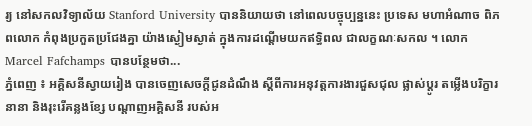រ្យ នៅសកលវិទ្យាល័យ Stanford University បាននិយាយថា នៅពេលបច្ចុប្បន្ននេះ ប្រទេស មហាអំណាច ពិភពលោក កំពុងប្រកួតប្រជែងគ្នា យ៉ាងស្ងៀមស្ងាត់ ក្នុងការដណ្តើមយកឥទ្ធិពល ជាលក្ខណៈសកល ។ លោក Marcel Fafchamps បានបន្ថែមថា...
ភ្នំពេញ ៖ អគ្គិសនីស្វាយរៀង បានចេញសេចក្តីជូនដំណឹង ស្តីពីការអនុវត្តការងារជួសជុល ផ្លាស់ប្តូរ តម្លើងបរិក្ខារនានា និងរុះរើគន្លងខ្សែ បណ្តាញអគ្គិសនី របស់អ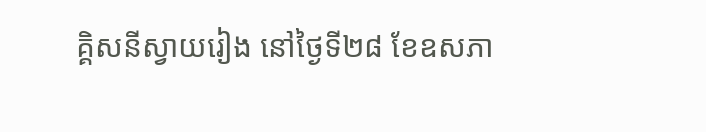គ្គិសនីស្វាយរៀង នៅថ្ងៃទី២៨ ខែឧសភា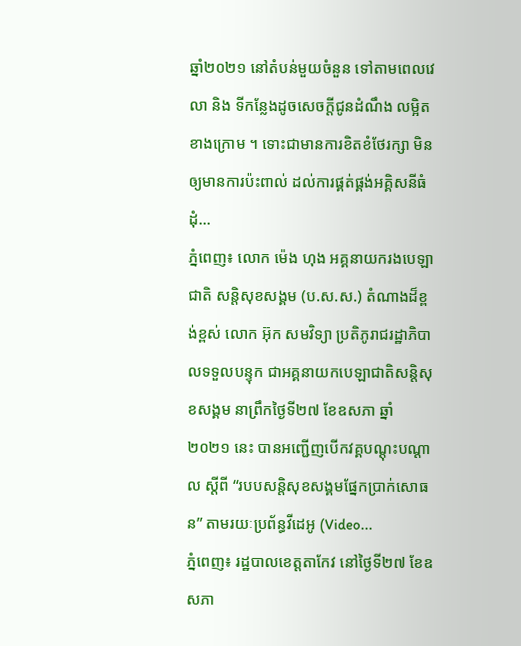ឆ្នាំ២០២១ នៅតំបន់មួយចំនួន ទៅតាមពេលវេលា និង ទីកន្លែងដូចសេចក្តីជូនដំណឹង លម្អិតខាងក្រោម ។ ទោះជាមានការខិតខំថែរក្សា មិនឲ្យមានការប៉ះពាល់ ដល់ការផ្គត់ផ្គង់អគ្គិសនីធំដុំ...
ភ្នំពេញ៖ លោក ម៉េង ហុង អគ្គនាយករងបេឡាជាតិ សន្តិសុខសង្គម (ប.ស.ស.) តំណាងដ៏ខ្ពង់ខ្ពស់ លោក អ៊ុក សមវិទ្យា ប្រតិភូរាជរដ្ឋាភិបាលទទួលបន្ទុក ជាអគ្គនាយកបេឡាជាតិសន្តិសុខសង្គម នាព្រឹកថ្ងៃទី២៧ ខែឧសភា ឆ្នាំ២០២១ នេះ បានអញ្ជើញបើកវគ្គបណ្ដុះបណ្ដាល ស្តីពី “របបសន្តិសុខសង្គមផ្នែកប្រាក់សោធន” តាមរយៈប្រព័ន្ធវីដេអូ (Video...
ភ្នំពេញ៖ រដ្ឋបាលខេត្តតាកែវ នៅថ្ងៃទី២៧ ខែឧសភា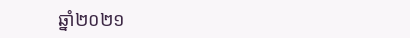ឆ្នាំ២០២១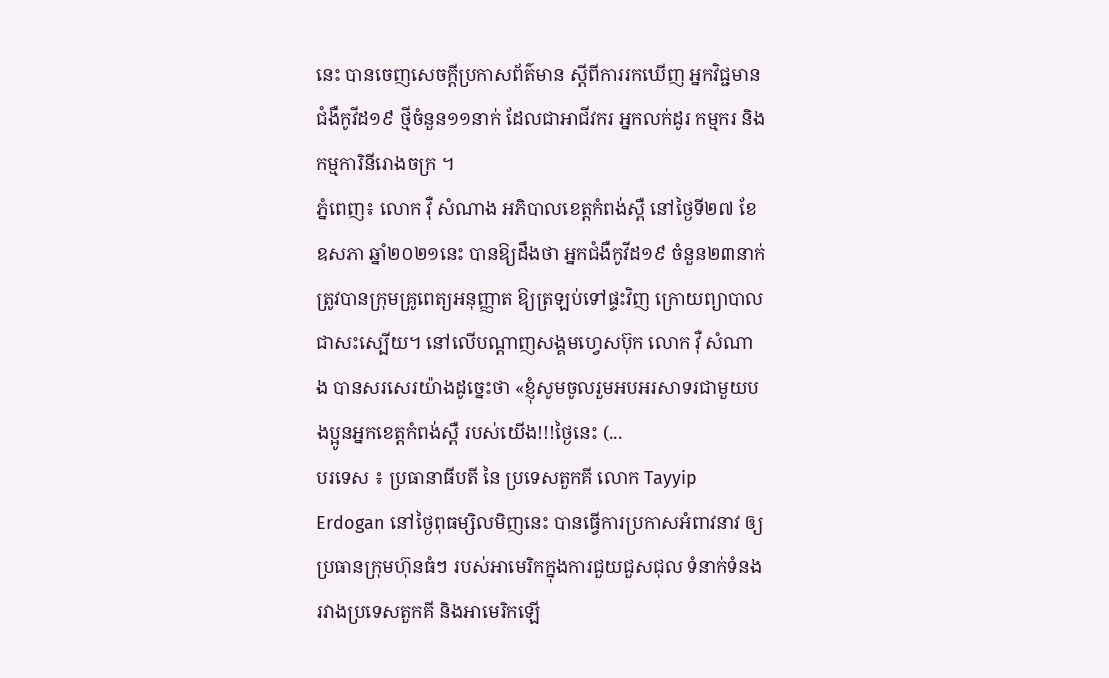នេះ បានចេញសេចក្ដីប្រកាសព័ត៌មាន ស្ដីពីការរកឃើញ អ្នកវិជ្ជមានជំងឺកូវីដ១៩ ថ្មីចំនួន១១នាក់ ដែលជាអាជីវករ អ្នកលក់ដូរ កម្មករ និងកម្មការិនីរោងចក្រ ។
ភ្នំពេញ៖ លោក វ៉ឺ សំណាង អភិបាលខេត្តកំពង់ស្ពឺ នៅថ្ងៃទី២៧ ខែឧសភា ឆ្នាំ២០២១នេះ បានឱ្យដឹងថា អ្នកជំងឺកូវីដ១៩ ចំនួន២៣នាក់ ត្រូវបានក្រុមគ្រូពេត្យអនុញ្ញាត ឱ្យត្រឡប់ទៅផ្ទះវិញ ក្រោយព្យាបាលជាសះស្បើយ។ នៅលើបណ្ដាញសង្គមហ្វេសប៊ុក លោក វ៉ឺ សំណាង បានសរសេរយ៉ាងដូច្នេះថា «ខ្ញុំសូមចូលរួមអបអរសាទរជាមួយបងប្អូនអ្នកខេត្តកំពង់ស្ពឺ របស់យើង!!!ថ្ងៃនេះ (...
បរទេស ៖ ប្រធានាធីបតី នៃ ប្រទេសតួកគី លោក Tayyip Erdogan នៅថ្ងៃពុធម្សិលមិញនេះ បានធ្វើការប្រកាសអំពាវនាវ ឲ្យប្រធានក្រុមហ៊ុនធំៗ របស់អាមេរិកក្នុងការជួយជួសជុល ទំនាក់ទំនង រវាងប្រទេសតួកគី និងអាមេរិកឡើ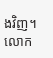ងវិញ។ លោក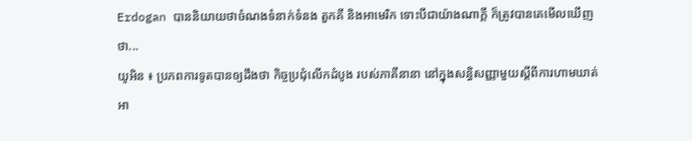Erdogan បាននិយាយថាចំណងទំនាក់ទំនង តួកគី និងអាមេរិក ទោះបីជាយ៉ាងណាក្តី ក៏ត្រូវបានគេមើលឃើញថា...
យូអិន ៖ ប្រភពការទូតបានឲ្យដឹងថា កិច្ចប្រជុំលើកដំបូង របស់ភាគីនានា នៅក្នុងសន្ធិសញ្ញាមួយស្តីពីការហាមឃាត់ អា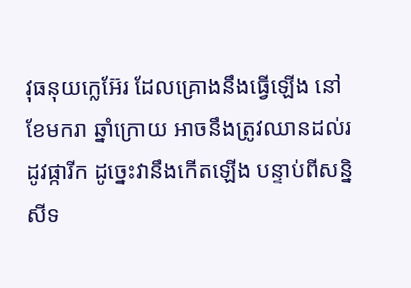វុធនុយក្លេអ៊ែរ ដែលគ្រោងនឹងធ្វើឡើង នៅខែមករា ឆ្នាំក្រោយ អាចនឹងត្រូវឈានដល់រដូវផ្ការីក ដូច្នេះវានឹងកើតឡើង បន្ទាប់ពីសន្និសីទ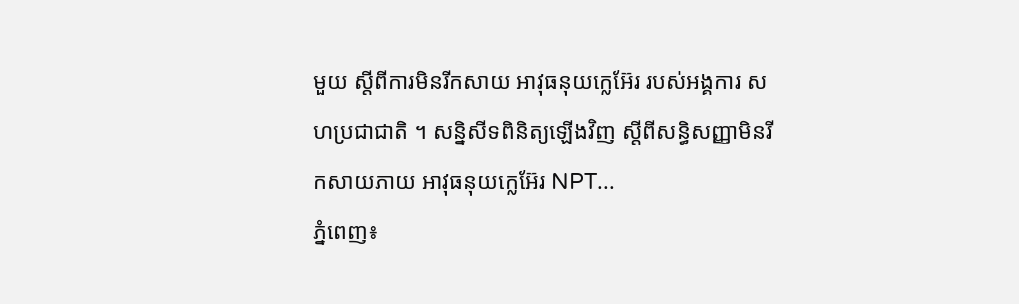មួយ ស្តីពីការមិនរីកសាយ អាវុធនុយក្លេអ៊ែរ របស់អង្គការ សហប្រជាជាតិ ។ សន្និសីទពិនិត្យឡើងវិញ ស្តីពីសន្ធិសញ្ញាមិនរីកសាយភាយ អាវុធនុយក្លេអ៊ែរ NPT...
ភ្នំពេញ៖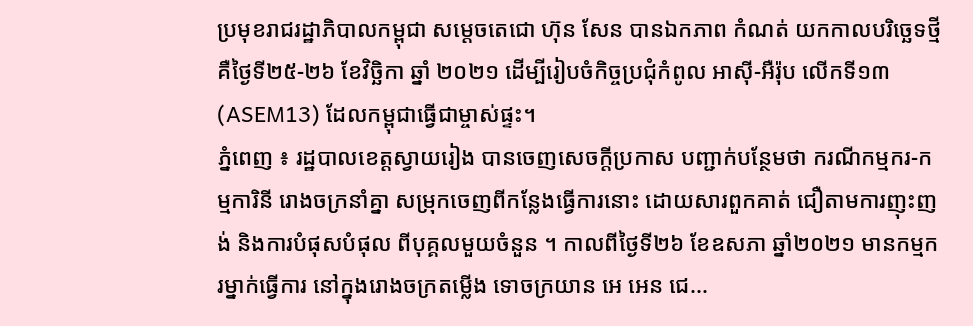ប្រមុខរាជរដ្ឋាភិបាលកម្ពុជា សម្តេចតេជោ ហ៊ុន សែន បានឯកភាព កំណត់ យកកាលបរិច្ឆេទថ្មី គឺថ្ងៃទី២៥-២៦ ខែវិច្ឆិកា ឆ្នាំ ២០២១ ដើម្បីរៀបចំកិច្ចប្រជុំកំពូល អាស៊ី-អឺរ៉ុប លើកទី១៣ (ASEM13) ដែលកម្ពុជាធ្វើជាម្ចាស់ផ្ទះ។
ភ្នំពេញ ៖ រដ្ឋបាលខេត្តស្វាយរៀង បានចេញសេចក្តីប្រកាស បញ្ជាក់បន្ថែមថា ករណីកម្មករ-កម្មការិនី រោងចក្រនាំគ្នា សម្រុកចេញពីកន្លែងធ្វើការនោះ ដោយសារពួកគាត់ ជឿតាមការញុះញង់ និងការបំផុសបំផុល ពីបុគ្គលមួយចំនួន ។ កាលពីថ្ងៃទី២៦ ខែឧសភា ឆ្នាំ២០២១ មានកម្មករម្នាក់ធ្វើការ នៅក្នុងរោងចក្រតម្លើង ទោចក្រយាន អេ អេន ជេ...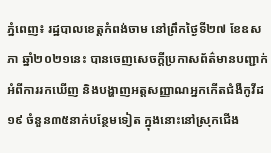ភ្នំពេញ៖ រដ្ឋបាលខេត្តកំពង់ចាម នៅព្រឹកថ្ងៃទី២៧ ខែឧសភា ឆ្នាំ២០២១នេះ បានចេញសេចក្ដីប្រកាសព័ត៌មានបញ្ជាក់អំពីការរកឃើញ និងបង្ហាញអត្ដសញ្ញាណអ្នកកើតជំងឺកូវីដ១៩ ចំនួន៣៥នាក់បន្ថែមទៀត ក្នុងនោះនៅស្រុកជើង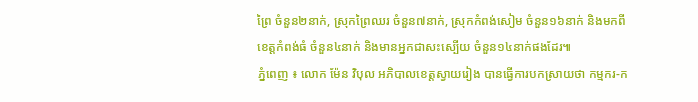ព្រៃ ចំនួន២នាក់, ស្រុកព្រៃឈរ ចំនួន៧នាក់, ស្រុកកំពង់សៀម ចំនួន១៦នាក់ និងមកពីខេត្តកំពង់ធំ ចំនួន៤នាក់ និងមានអ្នកជាសះស្បើយ ចំនួន១៤នាក់ផងដែរ៕
ភ្នំពេញ ៖ លោក ម៉ែន វិបុល អភិបាលខេត្តស្វាយរៀង បានធ្វើការបកស្រាយថា កម្មករ-ក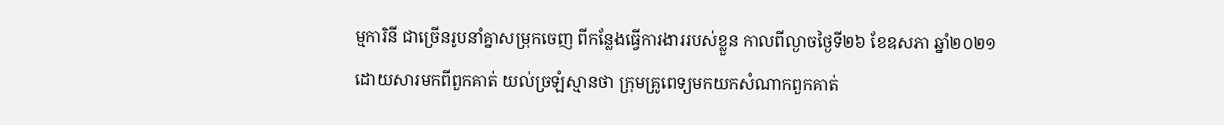ម្មការិនី ជាច្រើនរូបនាំគ្នាសម្រុកចេញ ពីកន្លែងធ្វើការងាររបស់ខ្លួន កាលពីល្ងាចថ្ងៃទី២៦ ខែឧសភា ឆ្នាំ២០២១ ដោយសារមកពីពួកគាត់ យល់ច្រឡំស្មានថា ក្រុមគ្រូពេទ្យមកយកសំណាកពួកគាត់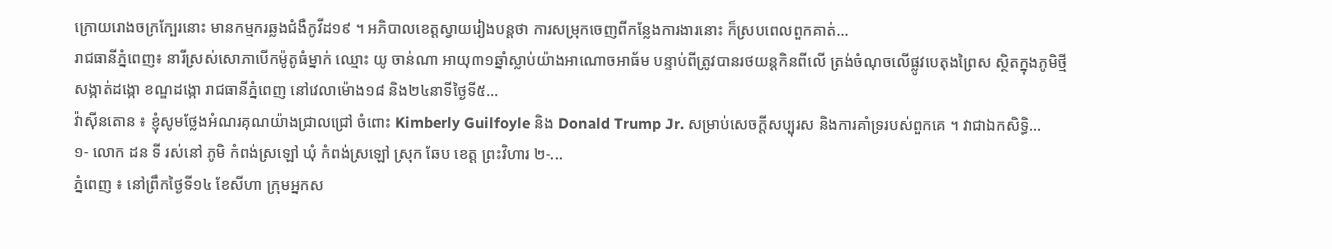ក្រោយរោងចក្រក្បែរនោះ មានកម្មករឆ្លងជំងឺកូវីដ១៩ ។ អភិបាលខេត្តស្វាយរៀងបន្ដថា ការសម្រុកចេញពីកន្លែងការងារនោះ ក៏ស្របពេលពួកគាត់...
រាជធានីភ្នំពេញ៖ នារីស្រស់សោភាបើកម៉ូតូធំម្នាក់ ឈ្មោះ យូ ចាន់ណា អាយុ៣១ឆ្នាំស្លាប់យ៉ាងអាណោចអាធ័ម បន្ទាប់ពីត្រូវបានរថយន្តកិនពីលើ ត្រង់ចំណុចលើផ្លូវបេតុងព្រៃស ស្ថិតក្នុងភូមិថ្មី សង្កាត់ដង្កោ ខណ្ឌដង្កោ រាជធានីភ្នំពេញ នៅវេលាម៉ោង១៨ និង២៤នាទីថ្ងៃទី៥...
វ៉ាស៊ីនតោន ៖ ខ្ញុំសូមថ្លែងអំណរគុណយ៉ាងជ្រាលជ្រៅ ចំពោះ Kimberly Guilfoyle និង Donald Trump Jr. សម្រាប់សេចក្តីសប្បុរស និងការគាំទ្ររបស់ពួកគេ ។ វាជាឯកសិទ្ធិ...
១- លោក ដន ទី រស់នៅ ភូមិ កំពង់ស្រឡៅ ឃុំ កំពង់ស្រឡៅ ស្រុក ឆែប ខេត្ត ព្រះវិហារ ២-...
ភ្នំពេញ ៖ នៅព្រឹកថ្ងៃទី១៤ ខែសីហា ក្រុមអ្នកស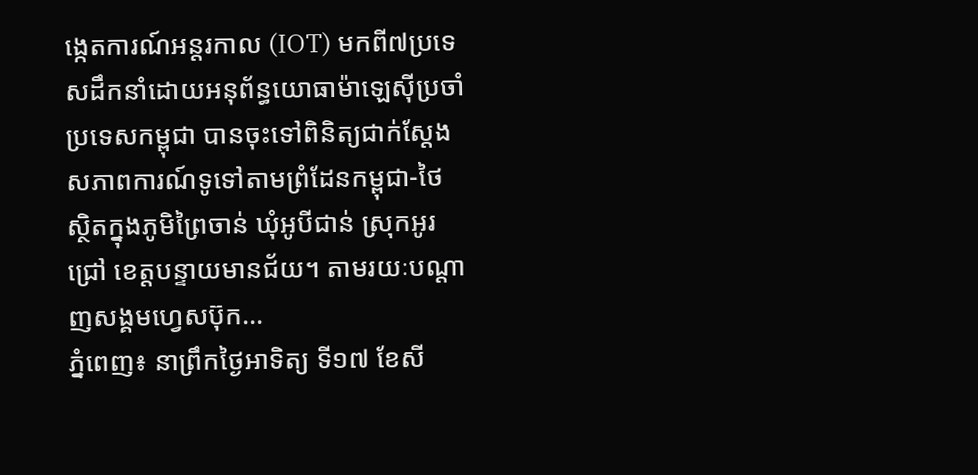ង្កេតការណ៍អន្តរកាល (IOT) មកពី៧ប្រទេសដឹកនាំដោយអនុព័ន្ធយោធាម៉ាឡេស៊ីប្រចាំប្រទេសកម្ពុជា បានចុះទៅពិនិត្យជាក់ស្តែង សភាពការណ៍ទូទៅតាមព្រំដែនកម្ពុជា-ថៃ ស្ថិតក្នុងភូមិព្រៃចាន់ ឃុំអូបីជាន់ ស្រុកអូរជ្រៅ ខេត្តបន្ទាយមានជ័យ។ តាមរយៈបណ្ដាញសង្គមហ្វេសប៊ុក...
ភ្នំពេញ៖ នាព្រឹកថ្ងៃអាទិត្យ ទី១៧ ខែសី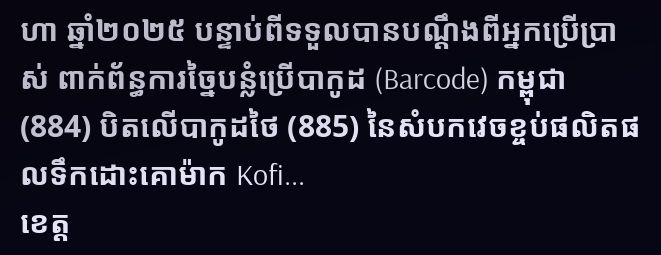ហា ឆ្នាំ២០២៥ បន្ទាប់ពីទទួលបានបណ្តឹងពីអ្នកប្រើប្រាស់ ពាក់ព័ន្ធការច្នៃបន្លំប្រើបាកូដ (Barcode) កម្ពុជា (884) បិតលើបាកូដថៃ (885) នៃសំបកវេចខ្ចប់ផលិតផលទឹកដោះគោម៉ាក Kofi...
ខេត្ត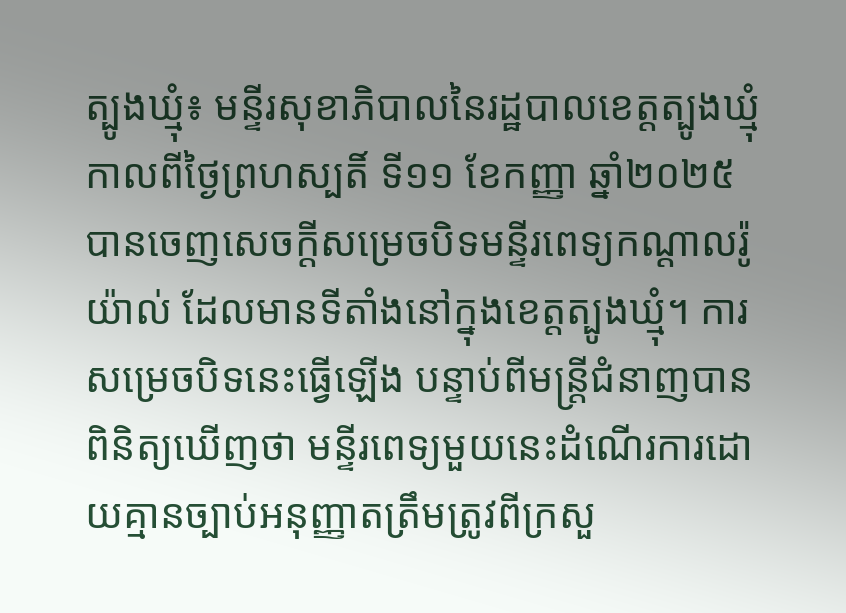ត្បូងឃ្មុំ៖ មន្ទីរសុខាភិបាលនៃរដ្ឋបាលខេត្តត្បូងឃ្មុំ កាលពីថ្ងៃព្រហស្បតិ៍ ទី១១ ខែកញ្ញា ឆ្នាំ២០២៥ បានចេញសេចក្តីសម្រេចបិទមន្ទីរពេទ្យកណ្ដាលរ៉ូយ៉ាល់ ដែលមានទីតាំងនៅក្នុងខេត្តត្បូងឃ្មុំ។ ការសម្រេចបិទនេះធ្វើឡើង បន្ទាប់ពីមន្ត្រីជំនាញបានពិនិត្យឃើញថា មន្ទីរពេទ្យមួយនេះដំណើរការដោយគ្មានច្បាប់អនុញ្ញាតត្រឹមត្រូវពីក្រសួ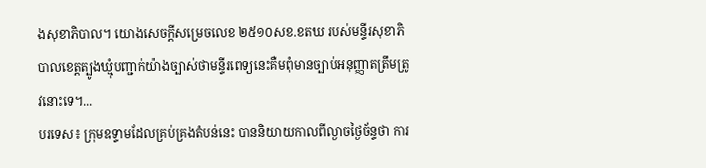ងសុខាភិបាល។ យោងសេចក្តីសម្រេចលេខ ២៥១០សខ.ខតឃ របស់មន្ទីរសុខាភិបាលខេត្តត្បូងឃ្មុំបញ្ជាក់យ៉ាងច្បាស់ថាមន្ទីរពេទ្យនេះគឺមពុំមានច្បាប់អនុញ្ញាតត្រឹមត្រូវនោះទេ។...
បរទេស៖ ក្រុមឧទ្ទាមដែលគ្រប់គ្រងតំបន់នេះ បាននិយាយកាលពីល្ងាចថ្ងៃច័ន្ទថា ការ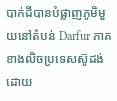បាក់ដីបានបំផ្លាញភូមិមួយនៅតំបន់ Darfur ភាគខាងលិចប្រទេសស៊ូដង់ ដោយ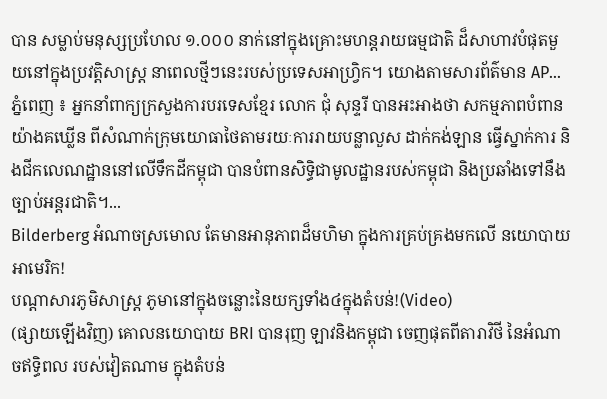បាន សម្លាប់មនុស្សប្រហែល ១.០០០ នាក់នៅក្នុងគ្រោះមហន្តរាយធម្មជាតិ ដ៏សាហាវបំផុតមួយនៅក្នុងប្រវត្តិសាស្ត្រ នាពេលថ្មីៗនេះរបស់ប្រទេសអាហ្វ្រិក។ យោងតាមសារព័ត៌មាន AP...
ភ្នំពេញ ៖ អ្នកនាំពាក្យក្រសួងការបរទេសខ្មែរ លោក ជុំ សុន្ទរី បានអះអាងថា សកម្មភាពបំពានយ៉ាងគឃ្លើន ពីសំណាក់ក្រុមយោធាថៃតាមរយៈការរាយបន្លាលួស ដាក់កង់ឡាន ធ្វើស្នាក់ការ និងជីកលេណដ្ឋាននៅលើទឹកដីកម្ពុជា បានបំពានសិទ្ធិជាមូលដ្ឋានរបស់កម្ពុជា និងប្រឆាំងទៅនឹងច្បាប់អន្តរជាតិ។...
Bilderberg អំណាចស្រមោល តែមានអានុភាពដ៏មហិមា ក្នុងការគ្រប់គ្រងមកលើ នយោបាយ អាមេរិក!
បណ្ដាសារភូមិសាស្រ្ត ភូមានៅក្នុងចន្លោះនៃយក្សទាំង៤ក្នុងតំបន់!(Video)
(ផ្សាយឡើងវិញ) គោលនយោបាយ BRI បានរុញ ឡាវនិងកម្ពុជា ចេញផុតពីតារាវិថី នៃអំណាចឥទ្ធិពល របស់វៀតណាម ក្នុងតំបន់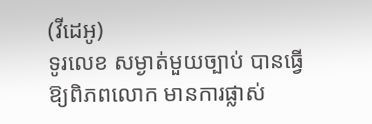(វីដេអូ)
ទូរលេខ សម្ងាត់មួយច្បាប់ បានធ្វើឱ្យពិភពលោក មានការផ្លាស់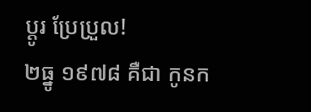ប្ដូរ ប្រែប្រួល!
២ធ្នូ ១៩៧៨ គឺជា កូនក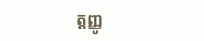ត្តញ្ញូ